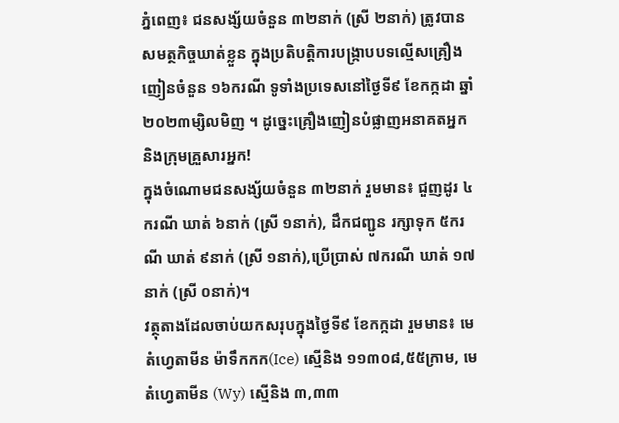ភ្នំពេញ៖ ជនសង្ស័យចំនួន ៣២នាក់ (ស្រី ២នាក់) ត្រូវបានសមត្ថកិច្ចឃាត់ខ្លួន ក្នុងប្រតិបត្តិការបង្ក្រាបបទល្មើសគ្រឿងញៀនចំនួន ១៦ករណី ទូទាំងប្រទេសនៅថ្ងៃទី៩ ខែកក្កដា ឆ្នាំ២០២៣ម្សិលមិញ ។ ដូច្នេះគ្រឿងញៀនបំផ្លាញអនាគតអ្នក និងក្រុមគ្រួសារអ្នក!
ក្នុងចំណោមជនសង្ស័យចំនួន ៣២នាក់ រួមមាន៖ ជួញដូរ ៤ករណី ឃាត់ ៦នាក់ (ស្រី ១នាក់), ដឹកជញ្ជូន រក្សាទុក ៥ករណី ឃាត់ ៩នាក់ (ស្រី ១នាក់),ប្រើប្រាស់ ៧ករណី ឃាត់ ១៧នាក់ (ស្រី ០នាក់)។
វត្ថុតាងដែលចាប់យកសរុបក្នុងថ្ងៃទី៩ ខែកក្កដា រួមមាន៖ មេតំហ្វេតាមីន ម៉ាទឹកកក(Ice) ស្មេីនិង ១១៣០៨,៥៥ក្រាម, មេតំហ្វេតាមីន (Wy) ស្មេីនិង ៣,៣៣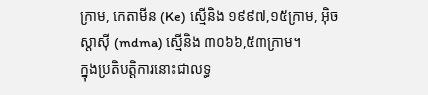ក្រាម, កេតាមីន (Ke) ស្មេីនិង ១៩៩៧,១៥ក្រាម, អុិចស្តាសុី (mdma) ស្មេីនិង ៣០៦៦,៥៣ក្រាម។
ក្នុងប្រតិបត្តិការនោះជាលទ្ធ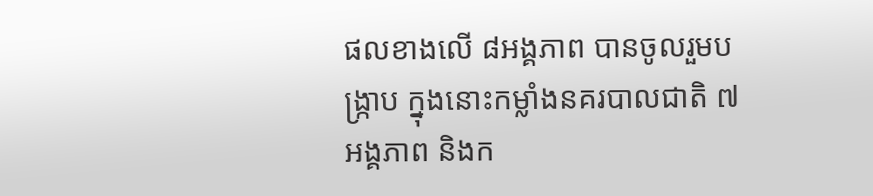ផលខាងលើ ៨អង្គភាព បានចូលរួមបង្ក្រាប ក្នុងនោះកម្លាំងនគរបាលជាតិ ៧អង្គភាព និងក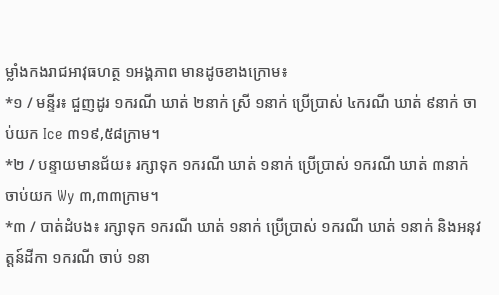ម្លាំងកងរាជអាវុធហត្ថ ១អង្គភាព មានដូចខាងក្រោម៖
*១ / មន្ទីរ៖ ជួញដូរ ១ករណី ឃាត់ ២នាក់ ស្រី ១នាក់ ប្រើប្រាស់ ៤ករណី ឃាត់ ៩នាក់ ចាប់យក Ice ៣១៩,៥៨ក្រាម។
*២ / បន្ទាយមានជ័យ៖ រក្សាទុក ១ករណី ឃាត់ ១នាក់ ប្រើប្រាស់ ១ករណី ឃាត់ ៣នាក់ ចាប់យក Wy ៣,៣៣ក្រាម។
*៣ / បាត់ដំបង៖ រក្សាទុក ១ករណី ឃាត់ ១នាក់ ប្រើប្រាស់ ១ករណី ឃាត់ ១នាក់ និងអនុវត្តន៍ដីកា ១ករណី ចាប់ ១នា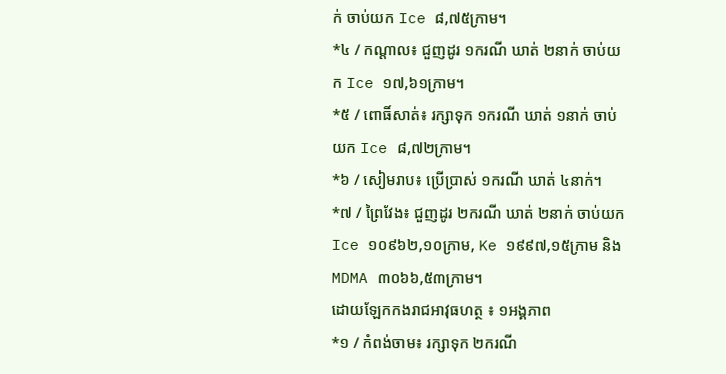ក់ ចាប់យក Ice ៨,៧៥ក្រាម។
*៤ / កណ្តាល៖ ជួញដូរ ១ករណី ឃាត់ ២នាក់ ចាប់យក Ice ១៧,៦១ក្រាម។
*៥ / ពោធិ៍សាត់៖ រក្សាទុក ១ករណី ឃាត់ ១នាក់ ចាប់យក Ice ៨,៧២ក្រាម។
*៦ / សៀមរាប៖ ប្រើប្រាស់ ១ករណី ឃាត់ ៤នាក់។
*៧ / ព្រៃវែង៖ ជួញដូរ ២ករណី ឃាត់ ២នាក់ ចាប់យក Ice ១០៩៦២,១០ក្រាម, Ke ១៩៩៧,១៥ក្រាម និង MDMA ៣០៦៦,៥៣ក្រាម។
ដោយឡែកកងរាជអាវុធហត្ថ ៖ ១អង្គភាព
*១ / កំពង់ចាម៖ រក្សាទុក ២ករណី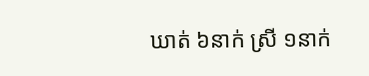ឃាត់ ៦នាក់ ស្រី ១នាក់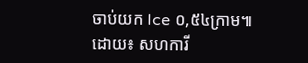ចាប់យក Ice ០,៥៤ក្រាម៕
ដោយ៖ សហការី